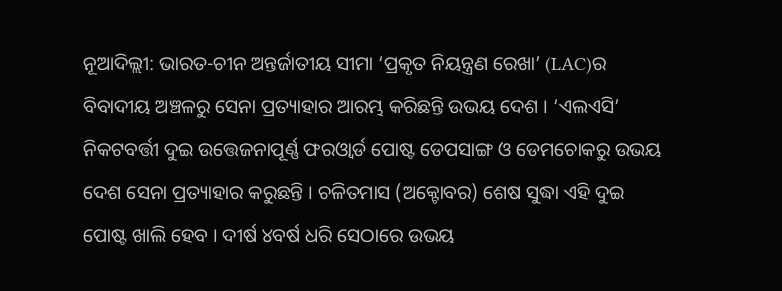ନୂଆଦିଲ୍ଲୀ: ଭାରତ-ଚୀନ ଅନ୍ତର୍ଜାତୀୟ ସୀମା ‘ପ୍ରକୃତ ନିୟନ୍ତ୍ରଣ ରେଖା’ (LAC)ର ବିବାଦୀୟ ଅଞ୍ଚଳରୁ ସେନା ପ୍ରତ୍ୟାହାର ଆରମ୍ଭ କରିଛନ୍ତି ଉଭୟ ଦେଶ । ‘ଏଲଏସି’ ନିକଟବର୍ତ୍ତୀ ଦୁଇ ଉତ୍ତେଜନାପୂର୍ଣ୍ଣ ଫରଓ୍ବାର୍ଡ ପୋଷ୍ଟ ଡେପସାଙ୍ଗ ଓ ଡେମଚୋକରୁ ଉଭୟ ଦେଶ ସେନା ପ୍ରତ୍ୟାହାର କରୁଛନ୍ତି । ଚଳିତମାସ (ଅକ୍ଟୋବର) ଶେଷ ସୁଦ୍ଧା ଏହି ଦୁଇ ପୋଷ୍ଟ ଖାଲି ହେବ । ଦୀର୍ଷ ୪ବର୍ଷ ଧରି ସେଠାରେ ଉଭୟ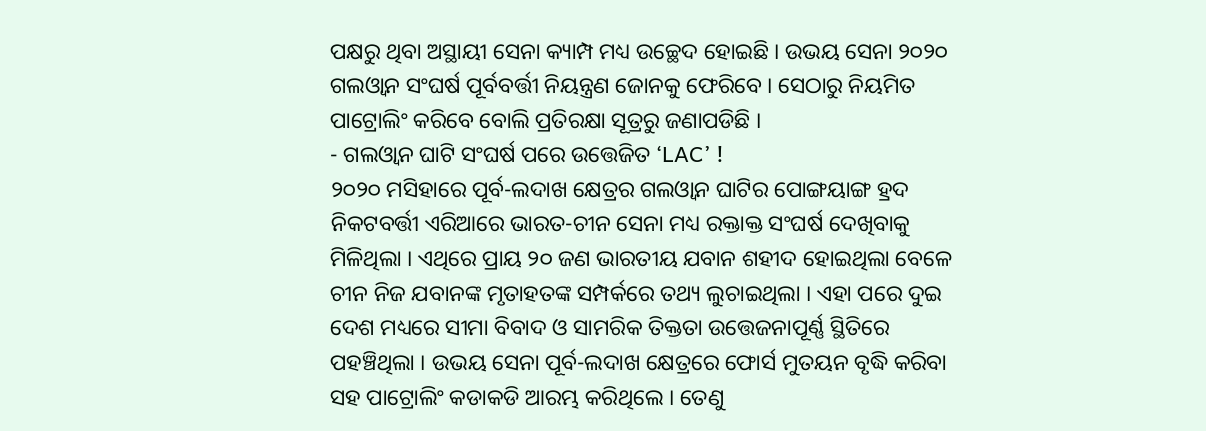ପକ୍ଷରୁ ଥିବା ଅସ୍ଥାୟୀ ସେନା କ୍ୟାମ୍ପ ମଧ୍ୟ ଉଚ୍ଛେଦ ହୋଇଛି । ଉଭୟ ସେନା ୨୦୨୦ ଗଲଓ୍ବାନ ସଂଘର୍ଷ ପୂର୍ବବର୍ତ୍ତୀ ନିୟନ୍ତ୍ରଣ ଜୋନକୁ ଫେରିବେ । ସେଠାରୁ ନିୟମିତ ପାଟ୍ରୋଲିଂ କରିବେ ବୋଲି ପ୍ରତିରକ୍ଷା ସୂତ୍ରରୁ ଜଣାପଡିଛି ।
- ଗଲଓ୍ବାନ ଘାଟି ସଂଘର୍ଷ ପରେ ଉତ୍ତେଜିତ ‘LAC’ !
୨୦୨୦ ମସିହାରେ ପୂର୍ବ-ଲଦାଖ କ୍ଷେତ୍ରର ଗଲଓ୍ବାନ ଘାଟିର ପୋଙ୍ଗୟାଙ୍ଗ ହ୍ରଦ ନିକଟବର୍ତ୍ତୀ ଏରିଆରେ ଭାରତ-ଚୀନ ସେନା ମଧ୍ୟ ରକ୍ତାକ୍ତ ସଂଘର୍ଷ ଦେଖିବାକୁ ମିଳିଥିଲା । ଏଥିରେ ପ୍ରାୟ ୨୦ ଜଣ ଭାରତୀୟ ଯବାନ ଶହୀଦ ହୋଇଥିଲା ବେଳେ ଚୀନ ନିଜ ଯବାନଙ୍କ ମୃତାହତଙ୍କ ସମ୍ପର୍କରେ ତଥ୍ୟ ଲୁଚାଇଥିଲା । ଏହା ପରେ ଦୁଇ ଦେଶ ମଧ୍ୟରେ ସୀମା ବିବାଦ ଓ ସାମରିକ ତିକ୍ତତା ଉତ୍ତେଜନାପୂର୍ଣ୍ଣ ସ୍ଥିତିରେ ପହଞ୍ଚିଥିଲା । ଉଭୟ ସେନା ପୂର୍ବ-ଲଦାଖ କ୍ଷେତ୍ରରେ ଫୋର୍ସ ମୁତୟନ ବୃଦ୍ଧି କରିବା ସହ ପାଟ୍ରୋଲିଂ କଡାକଡି ଆରମ୍ଭ କରିଥିଲେ । ତେଣୁ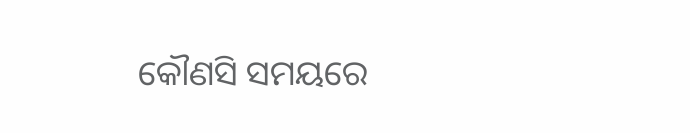କୌଣସି ସମୟରେ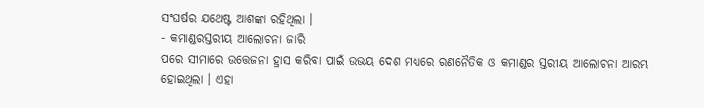ସଂଘର୍ଷର ଯଥେଷ୍ଟ ଆଶଙ୍କା ରହିଥିଲା ।
- କମାଣ୍ଡରସ୍ତରୀୟ ଆଲୋଚନା ଜାରି
ପରେ ସୀମାରେ ଉତ୍ତେଜନା ହ୍ରାସ କରିବା ପାଇଁ ଉଭୟ ଦେଶ ମଧ୍ୟରେ ରଣନୈତିକ ଓ କମାଣ୍ଡର ସ୍ତରୀୟ ଆଲୋଚନା ଆରମ୍ଭ ହୋଇଥିଲା । ଏହା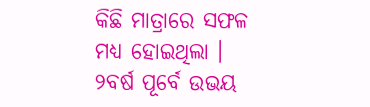କିଛି ମାତ୍ରାରେ ସଫଳ ମଧ୍ୟ ହୋଇଥିଲା । ୨ବର୍ଷ ପୂର୍ବେ ଉଭୟ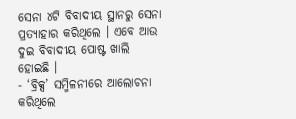ସେନା ୪ଟି ବିବାଦୀୟ ସ୍ଥାନରୁ ସେନା ପ୍ରତ୍ୟାହାର କରିଥିଲେ । ଏବେ ଆଉ ଦୁଇ ବିବାଦୀୟ ପୋଷ୍ଟ ଖାଲି ହୋଇଛି ।
- ‘ବ୍ରିକ୍ସ’ ସମ୍ମିଳନୀରେ ଆଲୋଚନା କରିଥିଲେ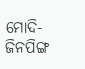ମୋଦି- ଜିନପିଙ୍ଗ